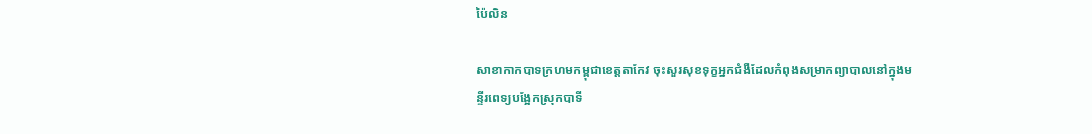ប៉ៃលិន

សាខាកាកបាទក្រហមកម្ពុជាខេត្តតាកែវ ចុះសួរសុខទុក្ខអ្នកជំងឺដែលកំពុងសម្រាកព្យាបាលនៅក្នុងមន្ទីរពេទ្យបង្អែកស្រុកបាទី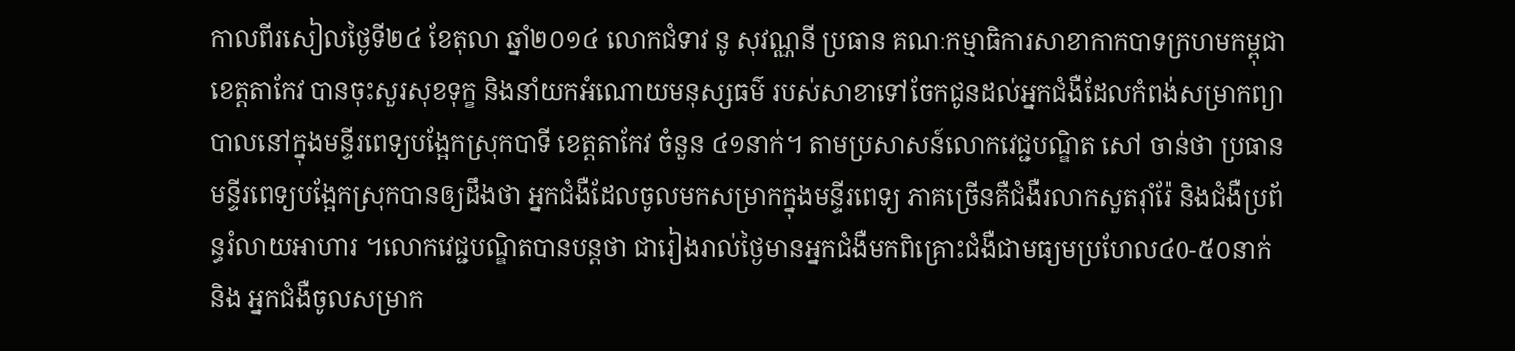កាលពីរសៀលថ្ងៃទី២៤ ខែតុលា ឆ្នាំ២០១៤ លោកជំទាវ នូ សុវណ្ណនី ប្រធាន គណៈកម្មាធិការសាខាកាកបាទក្រហមកម្ពុជាខេត្តតាកែវ បានចុះសួរសុខទុក្ខ និងនាំយកអំណោយមនុស្សធម៌ របស់សាខាទៅចែកជូនដល់អ្នកជំងឺដែលកំពង់សម្រាកព្យាបាលនៅក្នុងមន្ទីរពេទ្យបង្អែកស្រុកបាទី ខេត្តតាកែវ ចំនួន ៤១នាក់។ តាមប្រសាសន៍លោកវេជ្ជបណ្ឌិត សៅ ចាន់ថា ប្រធានមន្ទីរពេទ្យបង្អែកស្រុកបានឲ្យដឹងថា អ្នកជំងឺដែលចូលមកសម្រាកក្នុងមន្ទីរពេទ្យ ភាគច្រើនគឺជំងឺរលាកសួតរ៉ាំរ៉ែ និងជំងឺប្រព័ន្ធរំលាយអាហារ ។លោកវេជ្ជបណ្ឌិតបានបន្តថា ជារៀងរាល់ថ្ងៃមានអ្នកជំងឺមកពិគ្រោះជំងឺជាមធ្យមប្រហែល៤0-៥០នាក់ និង អ្នកជំងឺចូលសម្រាក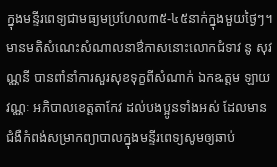ក្នុងមន្ទីរពេទ្យជាមធ្យមប្រហែល៣៥-៤៥នាក់ក្នុងមួយថ្ងៃៗ។
មានមតិសំណេះសំណាលនាឳកាសនោះលោកជំទាវ នូ សុវណ្ណនី បានពាំនាំការសួរសុខទុក្ខពីសំណាក់ ឯកឩត្តម ឡាយ វណ្ណៈ អភិបាលខេត្តតាកែវ ដល់បងប្អូនទាំងអស់ ដែលមានជំងឺកំពង់សម្រាកព្យាបាលក្នុងមន្ទីរពេទ្យសូមឲ្យឆាប់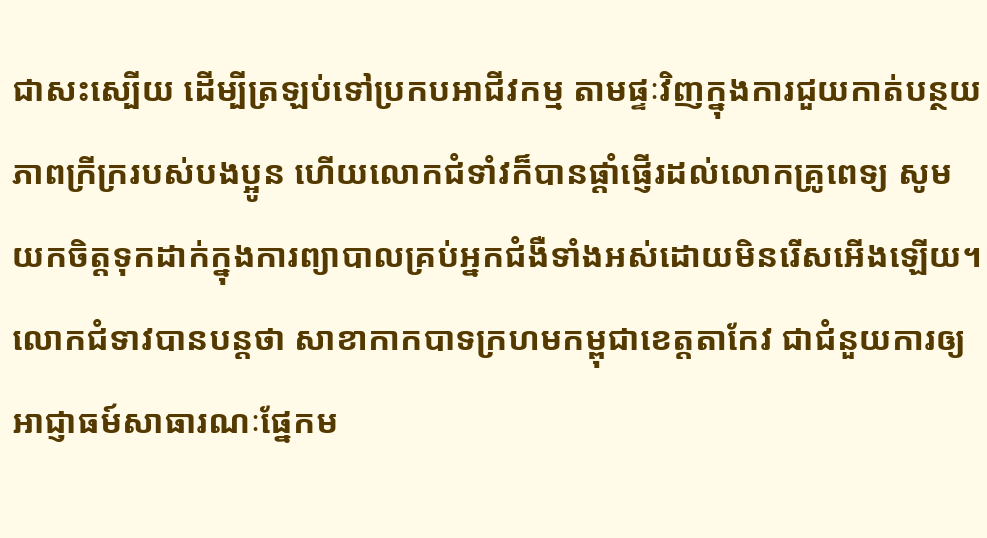ជាសះស្បើយ ដើម្បីត្រឡប់ទៅប្រកបអាជីវកម្ម តាមផ្ទៈវិញក្នុងការជួយកាត់បន្ថយភាពក្រីក្ររបស់បងប្អូន ហើយលោកជំទាំវក៏បានផ្តាំផ្ញើរដល់លោកគ្រូពេទ្យ សូមយកចិត្តទុកដាក់ក្នុងការព្យាបាលគ្រប់អ្នកជំងឺទាំងអស់ដោយមិនរើសអើងឡើយ។ លោកជំទាវបានបន្តថា សាខាកាកបាទក្រហមកម្ពុជាខេត្តតាកែវ ជាជំនួយការឲ្យអាជ្ញាធម៍សាធារណៈផ្នែកម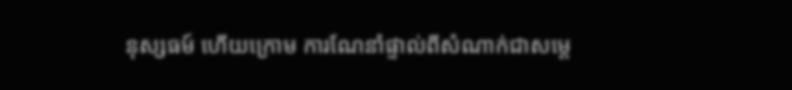នុស្សធម៍ ហើយក្រោម ការណែនាំផ្ទាល់ពីសំណាក់ជាសម្តេ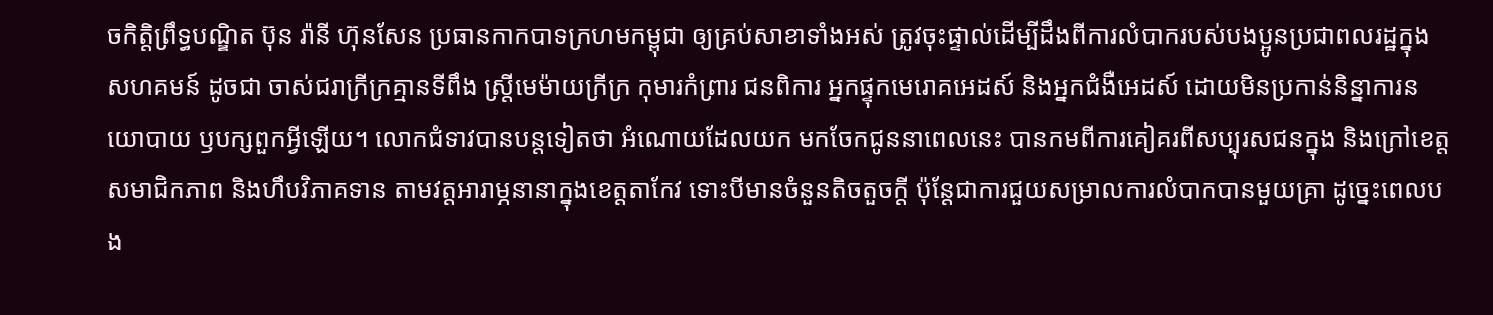ចកិត្តិព្រឹទ្ធបណ្ឌិត ប៊ុន រ៉ានី ហ៊ុនសែន ប្រធានកាកបាទក្រហមកម្ពុជា ឲ្យគ្រប់សាខាទាំងអស់ ត្រូវចុះផ្ទាល់ដើម្បីដឹងពីការលំបាករបស់បងប្អូនប្រជាពលរដ្ឋក្នុងសហគមន៍ ដូចជា ចាស់ជរាក្រីក្រគ្មានទីពឹង ស្ត្រីមេម៉ាយក្រីក្រ កុមារកំព្រារ ជនពិការ អ្នកផ្ទុកមេរោគអេដស៍ និងអ្នកជំងឺអេដស៍ ដោយមិនប្រកាន់និន្នាការនយោបាយ ឫបក្សពួកអ្វីឡើយ។ លោកជំទាវបានបន្តទៀតថា អំណោយដែលយក មកចែកជូននាពេលនេះ បានកមពីការគៀគរពីសប្បុរសជនក្នុង និងក្រៅខេត្តសមាជិកភាព និងហឹបវិភាគទាន តាមវត្តអារាម្ភនានាក្នុងខេត្តតាកែវ ទោះបីមានចំនួនតិចតួចក្តី ប៉ុន្តែជាការជួយសម្រាលការលំបាកបានមួយគ្រា ដូច្នេះពេលបង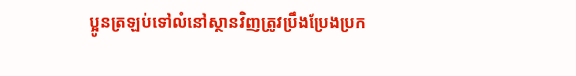ប្អូនត្រឡប់ទៅលំនៅស្ថានវិញត្រូវប្រឹងប្រែងប្រក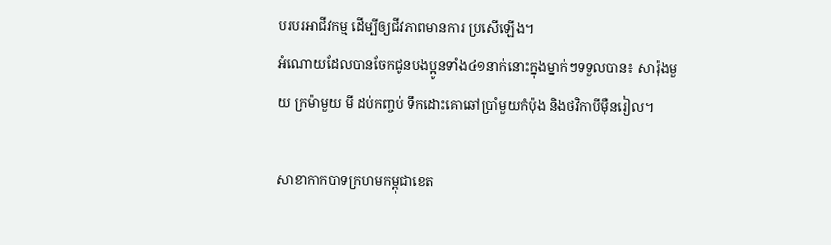បរបរអាជីវកម្ម ដើម្បីឲ្យជីវភាពមានការ ប្រសើឡើង។
អំណោយដែលបានចែកជូនបងប្អូនទាំង៤១នាក់នោះក្នុងម្នាក់ៗទទួលបាន៖ សារ៉ុងមួយ ក្រម៉ាមួយ មី ដប់កញ្ចប់ ទឹកដោះគោឆៅប្រាំមួយកំប៉ុង និងថវិកាបីម៉ឺនរៀល។

សាខាកាកបាទក្រហមកម្ពុជាខេត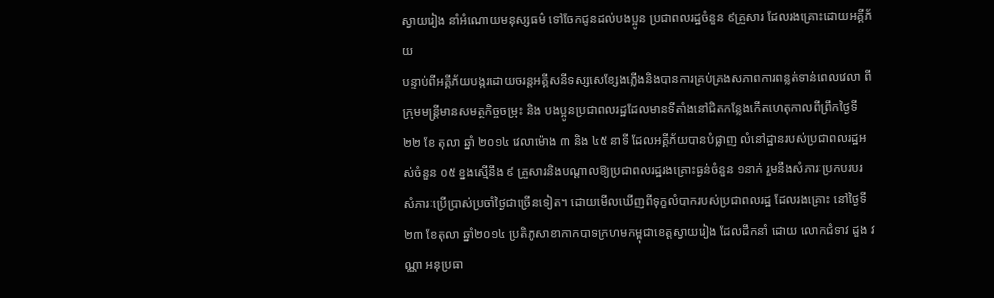ស្វាយរៀង នាំអំណោយមនុស្សធម៌ ទៅចែកជូនដល់បងប្អូន ប្រជាពលរដ្ឋចំនួន ៩គ្រួសារ ដែលរងគ្រោះដោយអគ្គីភ័យ
បន្ទាប់ពីអគ្គីភ័យបង្ករដោយចរន្ដអគ្គីសនីទស្សសេខ្សែងភ្លើងនិងបានការគ្រប់គ្រងសភាពការពន្លត់ទាន់ពេលវេលា ពីក្រុមមន្ដ្រីមានសមត្ថកិច្ចចម្រុះ និង បងប្អូនប្រជាពលរដ្ឋដែលមានទីតាំងនៅជិតកន្លែងកើតហេតុកាលពីព្រឹកថៃ្ងទី ២២ ខែ តុលា ឆ្នាំ ២០១៤ វេលាម៉ោង ៣ និង ៤៥ នាទី ដែលអគ្គីភ័យបានបំផ្លាញ លំនៅដ្ឋានរបស់ប្រជាពលរដ្ឋអស់ចំនួន ០៥ ខ្នងស្មើនឹង ៩ គ្រួសារនិងបណ្ដាលឱ្យប្រជាពលរដ្ឋរងគ្រោះធ្ងន់ចំនួន ១នាក់ រួមនឹងសំភារៈប្រកបរបរ សំភារៈប្រើប្រាស់ប្រចាំថៃ្ងជាច្រើនទៀត។ ដោយមើលឃើញពីទុក្ខលំបាករបស់ប្រជាពលរដ្ឋ ដែលរងគ្រោះ នៅថៃ្ងទី២៣ ខែតុលា ឆ្នាំ២០១៤ ប្រតិភូសាខាកាកបាទក្រហមកម្ពុជាខេត្ដស្វាយរៀង ដែលដឹកនាំ ដោយ លោកជំទាវ ដួង វណ្ណា អនុប្រធា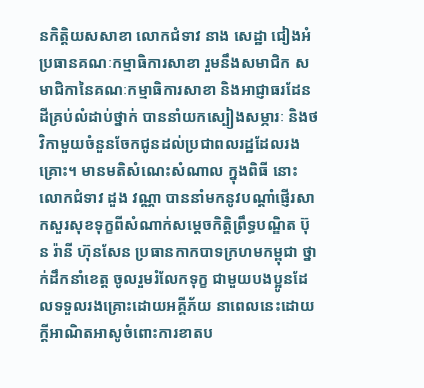នកិត្ដិយសសាខា លោកជំទាវ នាង សេដ្ឋា ជៀងអំ ប្រធានគណៈកម្មាធិការសាខា រួមនឹងសមាជិក សមាជិកានៃគណៈកម្មាធិការសាខា និងអាជ្ញាធរដែនដីគ្រប់លំដាប់ថ្នាក់ បាននាំយកស្បៀងសម្ភារៈ និងថវិកាមួយចំនួនចែកជូនដល់ប្រជាពលរដ្ឋដែលរងគ្រោះ។ មានមតិសំណេះសំណាល ក្នុងពិធី នោះ លោកជំទាវ ដួង វណ្ណា បាននាំមកនូវបណ្ដាំផ្ញើរសាកសួរសុខទុក្ខពីសំណាក់សម្ដេចកិត្ដិព្រឹទ្ធបណ្ឌិត ប៊ុន រ៉ានី ហ៊ុនសែន ប្រធានកាកបាទក្រហមកម្ពុជា ថ្នាក់ដឹកនាំខេត្ដ ចូលរួមរំលែកទុក្ខ ជាមួយបងប្អូនដែលទទួលរងគ្រោះដោយអគ្គីភ័យ នាពេលនេះដោយក្ដីអាណិតអាសូចំពោះការខាតប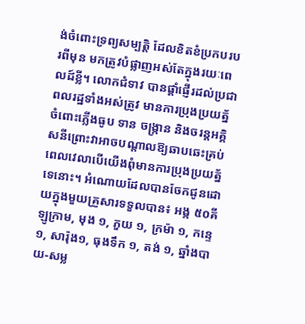ង់ចំពោះទ្រព្យសម្បត្ដិ ដែលខិតខំប្រកបរបរពីមុន មកត្រូវបំផ្លាញអស់តែក្នុងរយៈពេលដ៍ខ្លី។ លោកជំទាវ បានផ្ដាំផ្ញើរដល់ប្រជាពលរដ្ឋទាំងអស់ត្រូវ មានការប្រុងប្រយត្ន័ចំពោះភ្លើងធូប ទាន ចង្ក្រាន និងចរន្ដអគ្គិសនីព្រោះវាអាចបណ្ដាលឱ្យឆាបឆេះគ្រប់ពេលវេលាបើយើងពុំមានការប្រុងប្រយត្ន័ទេនោះ។ អំណោយដែលបានចែកជូនដោយក្នុងមួយគ្រួសារទទួលបាន៖ អង្ក ៥០គីឡូក្រាម, មុង ១, ភួយ ១, ក្រម៉ា ១, កន្ទេ ១, សារ៉ុង១, ធុងទឹក ១, តង់ ១, ឆ្នាំងបាយ-សម្ល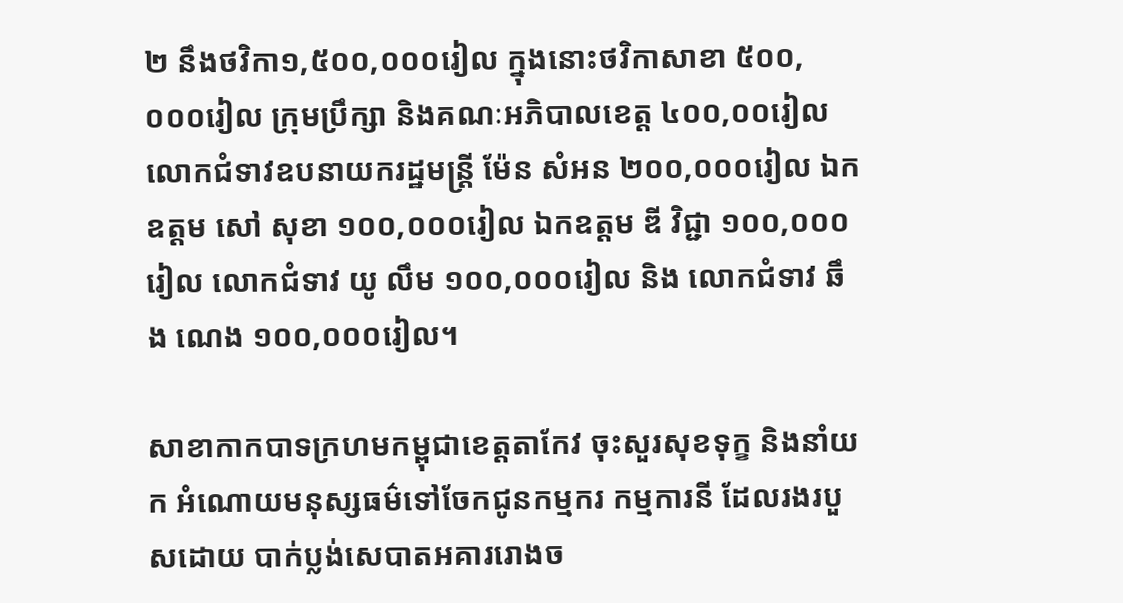២ នឹងថវិកា១,៥០០,០០០រៀល ក្នុងនោះថវិកាសាខា ៥០០,០០០រៀល ក្រុមប្រឹក្សា និងគណៈអភិបាលខេត្ដ ៤០០,០០រៀល លោកជំទាវឧបនាយករដ្ឋមន្ដ្រី ម៉ែន សំអន ២០០,០០០រៀល ឯកឧត្ដម សៅ សុខា ១០០,០០០រៀល ឯកឧត្ដម ឌី វិជ្ជា ១០០,០០០រៀល លោកជំទាវ យូ លឹម ១០០,០០០រៀល និង លោកជំទាវ ឆឹង ណេង ១០០,០០០រៀល។

សាខាកាកបាទក្រហមកម្ពុជាខេត្តតាកែវ ចុះសួរសុខទុក្ខ និងនាំយក អំណោយមនុស្សធម៌ទៅចែកជូនកម្មករ កម្មការនី ដែលរងរបួសដោយ បាក់ប្លង់សេបាតអគាររោងច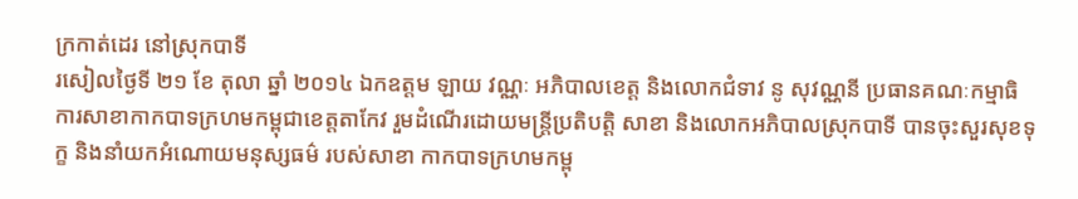ក្រកាត់ដេរ នៅស្រុកបាទី
រសៀលថ្ងៃទី ២១ ខែ តុលា ឆ្នាំ ២០១៤ ឯកឧត្តម ឡាយ វណ្ណៈ អភិបាលខេត្ត និងលោកជំទាវ នូ សុវណ្ណនី ប្រធានគណៈកម្មាធិការសាខាកាកបាទក្រហមកម្ពុជាខេត្តតាកែវ រួមដំណើរដោយមន្ត្រីប្រតិបត្តិ សាខា និងលោកអភិបាលស្រុកបាទី បានចុះសួរសុខទុក្ខ និងនាំយកអំណោយមនុស្សធម៌ របស់សាខា កាកបាទក្រហមកម្ពុ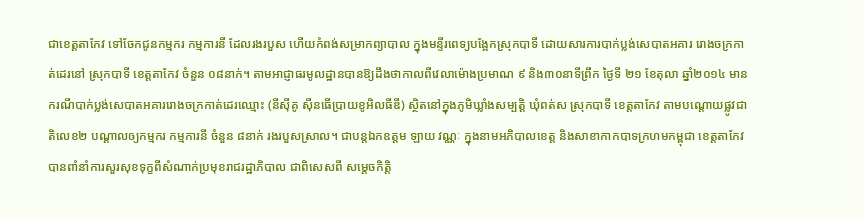ជាខេត្តតាកែវ ទៅចែកជូនកម្មករ កម្មការនី ដែលរងរបួស ហើយកំពង់សម្រាកព្យាបាល ក្នុងមន្ទីរពេទ្យបង្អែកស្រុកបាទី ដោយសារការបាក់ប្លង់សេបាតអគារ រោងចក្រកាត់ដេរនៅ ស្រុកបាទី ខេត្តតាកែវ ចំនួន ០៨នាក់។ តាមអាជ្ញាធរមូលដ្ឋានបានឱ្យដឹងថាកាលពីវេលាម៉ោងប្រមាណ ៩ និង៣០នាទីព្រឹក ថ្ងៃទី ២១ ខែតុលា ឆ្នាំ២០១៤ មានករណីបាក់ប្លង់សេបាតអគាររោងចក្រកាត់ដេរឈ្មោះ (នីស៊ីគូ ស៊ីនធើប្រាយខូអិលធីឌី) ស្ថិតនៅក្នុងភូមិឃ្លាំងសម្បត្តិ ឃុំពត់ស ស្រុកបាទី ខេត្តតាកែវ តាមបណ្តោយផ្លូវជាតិលេខ២ បណ្តាលឲ្យកម្មករ កម្មការនី ចំនួន ៨នាក់ រងរបួសស្រាល។ ជាបន្តឯកឧត្តម ឡាយ វណ្ណៈ ក្នុងនាមអភិបាលខេត្ត និងសាខាកាកបាទក្រហមកម្ពុជា ខេត្តតាកែវ បានពាំនាំការសួរសុខទុក្ខពីសំណាក់ប្រមុខរាជរដ្ឋាភិបាល ជាពិសេសពី សម្តេចកិត្តិ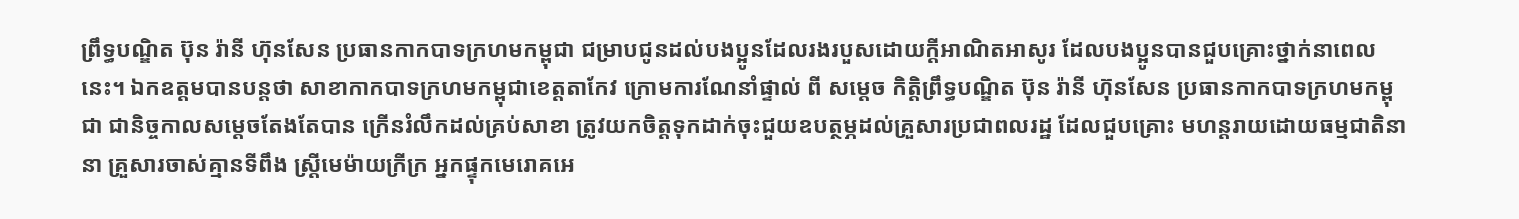ព្រឹទ្ធបណ្ឌិត ប៊ុន រ៉ានី ហ៊ុនសែន ប្រធានកាកបាទក្រហមកម្ពុជា ជម្រាបជូនដល់បងប្អូនដែលរងរបួសដោយក្តីអាណិតអាសូរ ដែលបងប្អូនបានជួបគ្រោះថ្នាក់នាពេលនេះ។ ឯកឧត្តមបានបន្តថា សាខាកាកបាទក្រហមកម្ពុជាខេត្តតាកែវ ក្រោមការណែនាំផ្ទាល់ ពី សម្តេច កិត្តិព្រឹទ្ធបណ្ឌិត ប៊ុន រ៉ានី ហ៊ុនសែន ប្រធានកាកបាទក្រហមកម្ពុជា ជានិច្ចកាលសម្តេចតែងតែបាន ក្រើនរំលឹកដល់គ្រប់សាខា ត្រូវយកចិត្តទុកដាក់ចុះជួយឧបត្ថម្ភដល់គ្រួសារប្រជាពលរដ្ឋ ដែលជួបគ្រោះ មហន្តរាយដោយធម្មជាតិនានា គ្រួសារចាស់គ្មានទីពឹង ស្ត្រីមេម៉ាយក្រីក្រ អ្នកផ្ទុកមេរោគអេ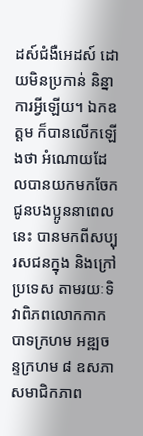ដស៍ជំងឺអេដស៍ ដោយមិនប្រកាន់ និន្នាការអ្វីឡើយ។ ឯកឧត្តម ក៏បានលើកឡើងថា អំណោយដែលបានយកមកចែកជូនបងប្អូននាពេលនេះ បានមកពីសប្បុរសជនក្នុង និងក្រៅប្រទេស តាមរយៈទិវាពិភពលោកកាកបាទក្រហម អឌ្ឍចន្ទក្រហម ៨ ឧសភា សមាជិកភាព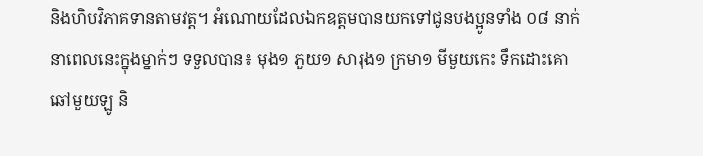និងហិបវិភាគទានតាមវត្ត។ អំណោយដែលឯកឧត្តមបានយកទៅជូនបងប្អូនទាំង ០៨ នាក់ នាពេលនេះក្នុងម្នាក់ៗ ទទួលបាន៖ មុង១ ភួយ១ សារុង១ ក្រមា១ មីមួយកេះ ទឹកដោះគោឆៅមួយឡូ និ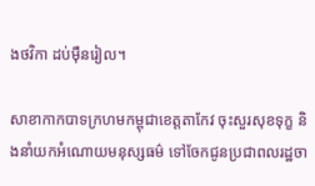ងថវិកា ដប់ម៉ឺនរៀល។

សាខាកាកបាទក្រហមកម្ពុជាខេត្តតាកែវ ចុះសួរសុខទុក្ខ និងនាំយកអំណោយមនុស្សធម៌ ទៅចែកជូនប្រជាពលរដ្ឋចា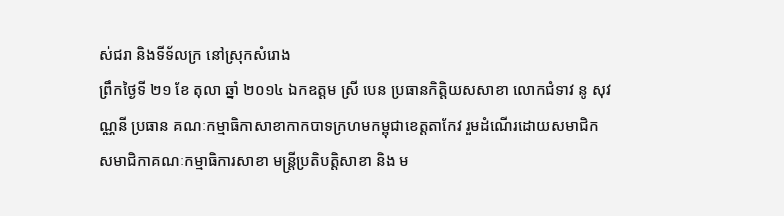ស់ជរា និងទីទ័លក្រ នៅស្រុកសំរោង
ព្រឹកថ្ងៃទី ២១ ខែ តុលា ឆ្នាំ ២០១៤ ឯកឧត្តម ស្រី បេន ប្រធានកិត្តិយសសាខា លោកជំទាវ នូ សុវណ្ណនី ប្រធាន គណៈកម្មាធិកាសាខាកាកបាទក្រហមកម្ពុជាខេត្តតាកែវ រួមដំណើរដោយសមាជិក សមាជិកាគណៈកម្មាធិការសាខា មន្ត្រីប្រតិបត្តិសាខា និង ម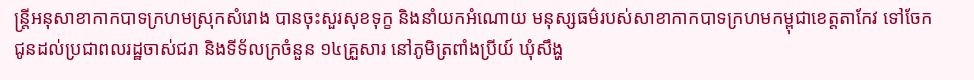ន្ត្រីអនុសាខាកាកបាទក្រហមស្រុកសំរោង បានចុះសួរសុខទុក្ខ និងនាំយកអំណោយ មនុស្សធម៌របស់សាខាកាកបាទក្រហមកម្ពុជាខេត្តតាកែវ ទៅចែកជូនដល់ប្រជាពលរដ្ឋចាស់ជរា និងទីទ័លក្រចំនួន ១៤គ្រួសារ នៅភូមិត្រពាំងប្រីយ៍ ឃុំសឹង្ហ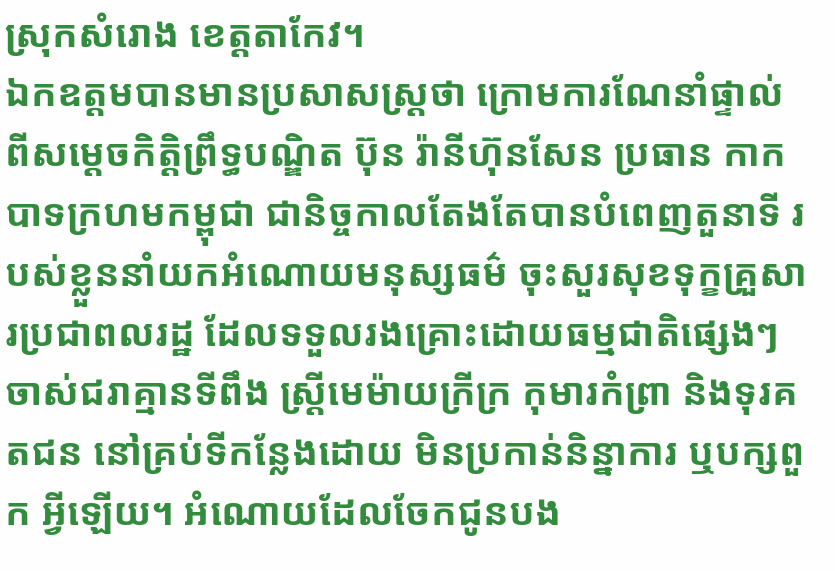ស្រុកសំរោង ខេត្តតាកែវ។
ឯកឧត្តមបានមានប្រសាសស្ត្រថា ក្រោមការណែនាំផ្ទាល់ ពីសម្តេចកិត្តិព្រឹទ្ធបណ្ឌិត ប៊ុន រ៉ានីហ៊ុនសែន ប្រធាន កាកបាទក្រហមកម្ពុជា ជានិច្ចកាលតែងតែបានបំពេញតួនាទី របស់ខ្លួននាំយកអំណោយមនុស្សធម៌ ចុះសួរសុខទុក្ខគ្រួសារប្រជាពលរដ្ឋ ដែលទទួលរងគ្រោះដោយធម្មជាតិផ្សេងៗ ចាស់ជរាគ្មានទីពឹង ស្ត្រីមេម៉ាយក្រីក្រ កុមារកំព្រា និងទុរគតជន នៅគ្រប់ទីកន្លែងដោយ មិនប្រកាន់និន្នាការ ឬបក្សពួក អ្វីឡើយ។ អំណោយដែលចែកជូនបង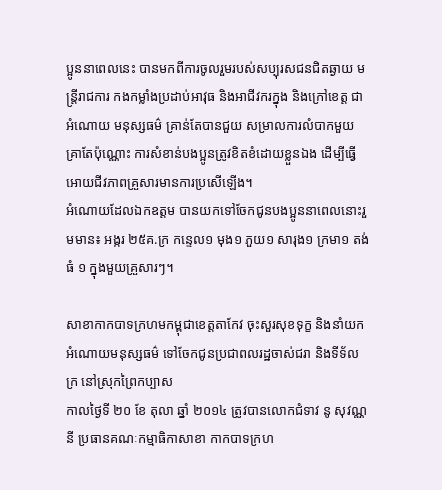ប្អូននាពេលនេះ បានមកពីការចូលរួមរបស់សប្បុរសជនជិតឆ្ងាយ មន្ត្រីរាជការ កងកម្លាំងប្រដាប់អាវុធ និងអាជីវករក្នុង និងក្រៅខេត្ត ជាអំណោយ មនុស្សធម៌ គ្រាន់តែបានជួយ សម្រាលការលំបាកមួយគ្រាតែប៉ុណ្ណោះ ការសំខាន់បងប្អូនត្រូវខិតខំដោយខ្លួនឯង ដើម្បីធ្វើអោយជីវភាពគ្រួសារមានការប្រសើឡើង។
អំណោយដែលឯកឧត្តម បានយកទៅចែកជូនបងប្អូននាពេលនោះរួមមាន៖ អង្ករ ២៥គ.ក្រ កន្ទេល១ មុង១ ភួយ១ សារុង១ ក្រមា១ តង់ធំ ១ ក្នុងមួយគ្រួសារៗ។

សាខាកាកបាទក្រហមកម្ពុជាខេត្តតាកែវ ចុះសួរសុខទុក្ខ និងនាំយកអំណោយមនុស្សធម៌ ទៅចែកជូនប្រជាពលរដ្ឋចាស់ជរា និងទីទ័លក្រ នៅស្រុកព្រៃកប្បាស
កាលថ្ងៃទី ២០ ខែ តុលា ឆ្នាំ ២០១៤ ត្រូវបានលោកជំទាវ នូ សុវណ្ណនី ប្រធានគណៈកម្មាធិកាសាខា កាកបាទក្រហ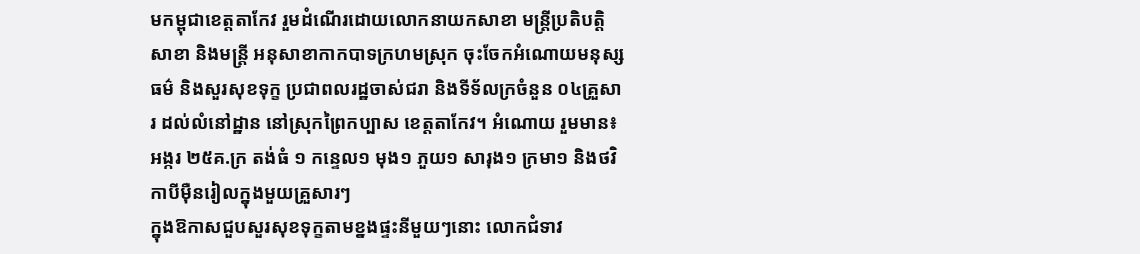មកម្ពុជាខេត្តតាកែវ រួមដំណើរដោយលោកនាយកសាខា មន្ត្រីប្រតិបត្តិសាខា និងមន្ត្រី អនុសាខាកាកបាទក្រហមស្រុក ចុះចែកអំណោយមនុស្សធម៌ និងសួរសុខទុក្ខ ប្រជាពលរដ្ឋចាស់ជរា និងទីទ័លក្រចំនួន ០៤គ្រួសារ ដល់លំនៅដ្ឋាន នៅស្រុកព្រៃកប្បាស ខេត្តតាកែវ។ អំណោយ រួមមាន៖ អង្ករ ២៥គ.ក្រ តង់ធំ ១ កន្ទេល១ មុង១ ភួយ១ សារុង១ ក្រមា១ និងថវិកាបីម៉ឺនរៀលក្នុងមួយគ្រួសារៗ
ក្នុងឱកាសជួបសួរសុខទុក្ខតាមខ្នងផ្ទះនីមួយៗនោះ លោកជំទាវ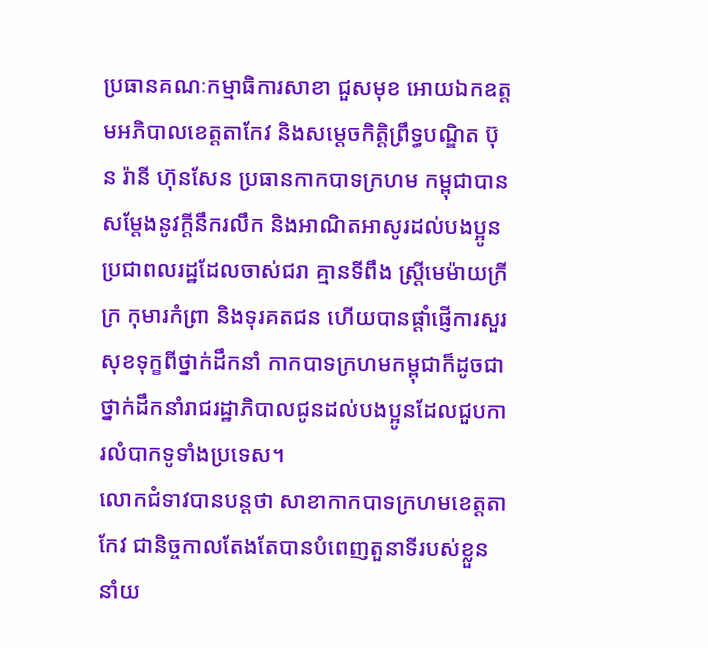ប្រធានគណៈកម្មាធិការសាខា ជួសមុខ អោយឯកឧត្តមអភិបាលខេត្តតាកែវ និងសម្តេចកិត្តិព្រឹទ្ធបណ្ឌិត ប៊ុន រ៉ានី ហ៊ុនសែន ប្រធានកាកបាទក្រហម កម្ពុជាបានសម្តែងនូវក្តីនឹករលឹក និងអាណិតអាសូរដល់បងប្អូនប្រជាពលរដ្ឋដែលចាស់ជរា គ្មានទីពឹង ស្ត្រីមេម៉ាយក្រីក្រ កុមារកំព្រា និងទុរគតជន ហើយបានផ្តាំផ្ញើការសួរសុខទុក្ខពីថ្នាក់ដឹកនាំ កាកបាទក្រហមកម្ពុជាក៏ដូចជាថ្នាក់ដឹកនាំរាជរដ្ឋាភិបាលជូនដល់បងប្អូនដែលជួបការលំបាកទូទាំងប្រទេស។
លោកជំទាវបានបន្តថា សាខាកាកបាទក្រហមខេត្តតាកែវ ជានិច្ចកាលតែងតែបានបំពេញតួនាទីរបស់ខ្លួននាំយ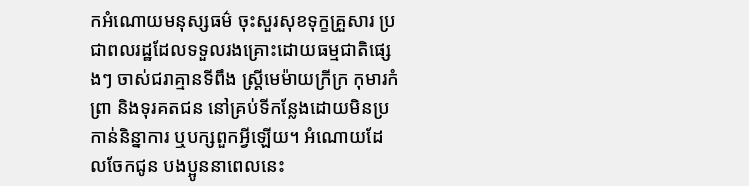កអំណោយមនុស្សធម៌ ចុះសួរសុខទុក្ខគ្រួសារ ប្រជាពលរដ្ឋដែលទទួលរងគ្រោះដោយធម្មជាតិផ្សេងៗ ចាស់ជរាគ្មានទីពឹង ស្ត្រីមេម៉ាយក្រីក្រ កុមារកំព្រា និងទុរគតជន នៅគ្រប់ទីកន្លែងដោយមិនប្រកាន់និន្នាការ ឬបក្សពួកអ្វីឡើយ។ អំណោយដែលចែកជូន បងប្អូននាពេលនេះ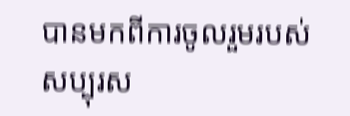បានមកពីការចូលរួមរបស់សប្បុរស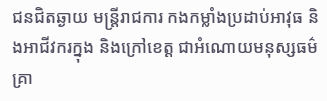ជនជិតឆ្ងាយ មន្ត្រីរាជការ កងកម្លាំងប្រដាប់អាវុធ និងអាជីវករក្នុង និងក្រៅខេត្ត ជាអំណោយមនុស្សធម៌គ្រា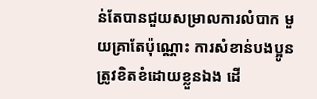ន់តែបានជួយសម្រាលការលំបាក មួយគ្រាតែប៉ុណ្ណោះ ការសំខាន់បងប្អូនត្រូវខិតខំដោយខ្លួនឯង ដើ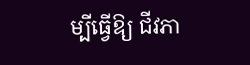ម្បីធ្វើឱ្យ ជីវភា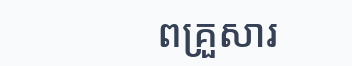ពគ្រួសារ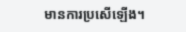មានការប្រសើឡើង។